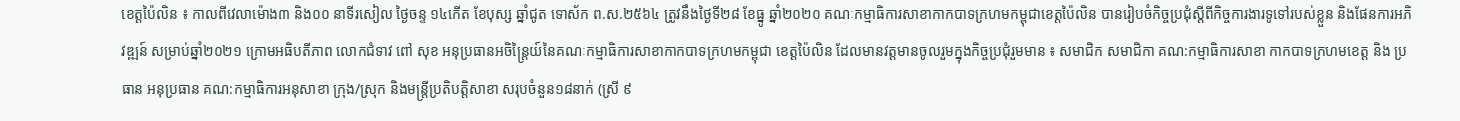ខេត្តប៉ៃលិន ៖ កាលពីវេលាម៉ោង៣ និង០០ នាទីរសៀល ថ្ងៃចន្ទ ១៤កើត ខែបុស្ស ឆ្នាំជូត ទោស័ក ព.ស.២៥៦៤ ត្រូវនឹងថ្ងៃទី២៨ ខែធ្នូ ឆ្នាំ២០២០ គណៈកម្មាធិការសាខាកាកបាទក្រហមកម្ពុជាខេត្តប៉ៃលិន បានរៀបចំកិច្ចប្រជុំស្តីពីកិច្ចការងារទូទៅរបស់ខ្លួន និងផែនការអភិវឌ្ឍន៍ សម្រាប់ឆ្នាំ២០២១ ក្រោមអធិបតីភាព លោកជំទាវ ពៅ សុខ អនុប្រធានអចិន្ត្រៃយ៍នៃគណៈកម្មាធិការសាខាកាកបាទក្រហមកម្ពុជា ខេត្តប៉ៃលិន ដែលមានវត្តមានចូលរួមក្នុងកិច្ចប្រជុំរួមមាន ៖ សមាជិក សមាជិកា គណ:កម្មាធិការសាខា កាកបាទក្រហមខេត្ត និង ប្រធាន អនុប្រធាន គណ:កម្មាធិការអនុសាខា ក្រុង/ស្រុក និងមន្ត្រីប្រតិបត្តិសាខា សរុបចំនួន១៨នាក់ (ស្រី ៩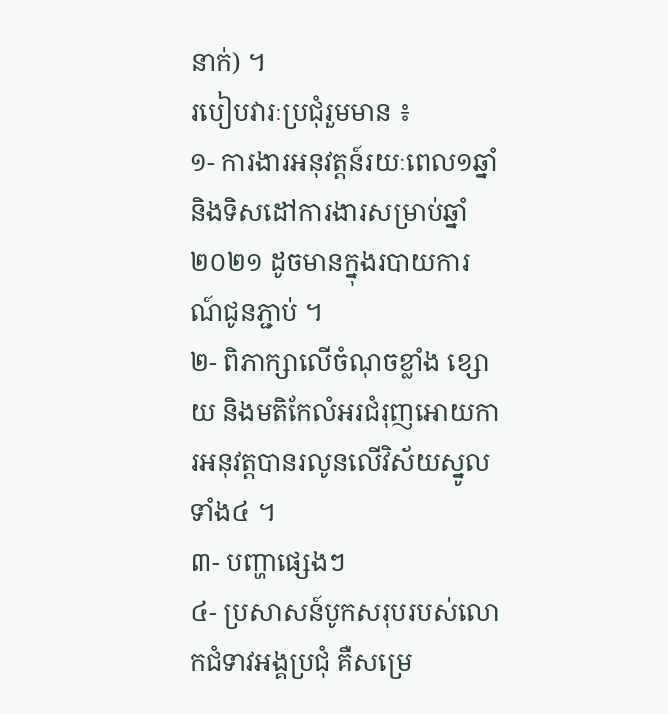នាក់) ។
របៀបវារៈប្រជុំរួមមាន ៖
១- ការងារអនុវត្តន៍រយៈពេល១ឆ្នាំ និងទិសដៅការងារសម្រាប់ឆ្នាំ២០២១ ដូចមានក្នុងរបាយការណ៍ជូនភ្ជាប់ ។
២- ពិភាក្សាលើចំណុចខ្លាំង ខ្សោយ និងមតិកែលំអរជំរុញអោយការអនុវត្តបានរលូនលើវិស័យស្នូលទាំង៤ ។
៣- បញ្ហាផ្សេងៗ
៤- ប្រសាសន៍បូកសរុបរបស់លោកជំទាវអង្គប្រជុំ គឺសម្រេ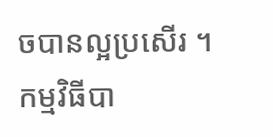ចបានល្អប្រសើរ ។
កម្មវិធីបា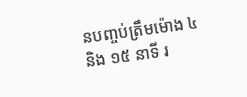នបញ្ចប់ត្រឹមម៉ោង ៤ និង ១៥ នាទី រ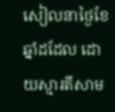សៀលនាថ្ងៃខែឆ្នាំដដែល ដោយស្មារតីសាម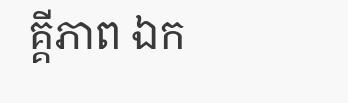គ្គីភាព ឯក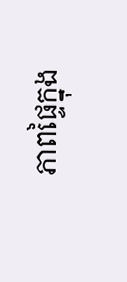ភាពផ្ទៃក្នុង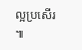ល្អប្រសើរ ៕